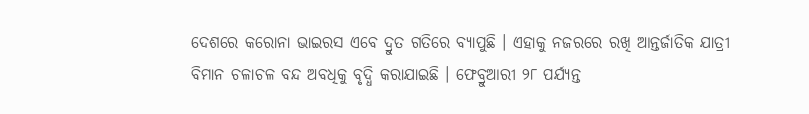ଦେଶରେ କରୋନା ଭାଇରସ ଏବେ ଦ୍ରୁତ ଗତିରେ ବ୍ୟାପୁଛି । ଏହାକୁ ନଜରରେ ରଖି ଆନ୍ତର୍ଜାତିକ ଯାତ୍ରୀ ବିମାନ ଚଳାଚଳ ବନ୍ଦ ଅବଧିକୁ ବୃଦ୍ଧି କରାଯାଇଛି । ଫେବ୍ରୁଆରୀ ୨୮ ପର୍ଯ୍ୟନ୍ତ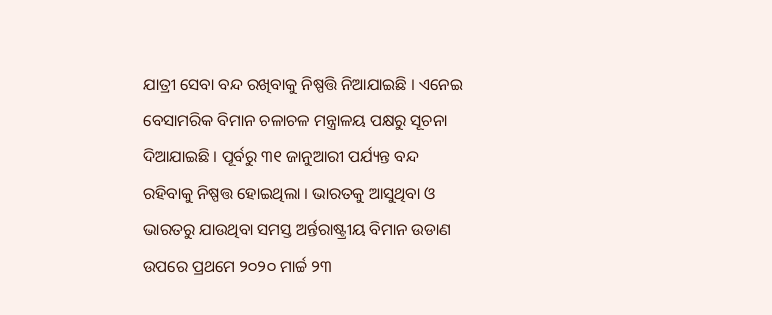ଯାତ୍ରୀ ସେବା ବନ୍ଦ ରଖିବାକୁ ନିଷ୍ପତ୍ତି ନିଆଯାଇଛି । ଏନେଇ ବେସାମରିକ ବିମାନ ଚଳାଚଳ ମନ୍ତ୍ରାଳୟ ପକ୍ଷରୁ ସୂଚନା ଦିଆଯାଇଛି । ପୂର୍ବରୁ ୩୧ ଜାନୁଆରୀ ପର୍ଯ୍ୟନ୍ତ ବନ୍ଦ ରହିବାକୁ ନିଷ୍ପତ୍ତ ହୋଇଥିଲା । ଭାରତକୁ ଆସୁଥିବା ଓ ଭାରତରୁ ଯାଉଥିବା ସମସ୍ତ ଅର୍ନ୍ତରାଷ୍ଟ୍ରୀୟ ବିମାନ ଉଡାଣ ଉପରେ ପ୍ରଥମେ ୨୦୨୦ ମାର୍ଚ୍ଚ ୨୩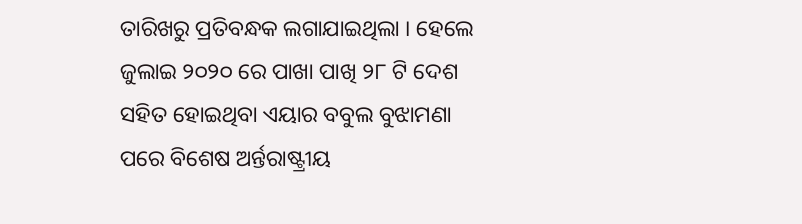ତାରିଖରୁ ପ୍ରତିବନ୍ଧକ ଲଗାଯାଇଥିଲା । ହେଲେ ଜୁଲାଇ ୨୦୨୦ ରେ ପାଖା ପାଖି ୨୮ ଟି ଦେଶ ସହିତ ହୋଇଥିବା ଏୟାର ବବୁଲ ବୁଝାମଣା ପରେ ବିଶେଷ ଅର୍ନ୍ତରାଷ୍ଟ୍ରୀୟ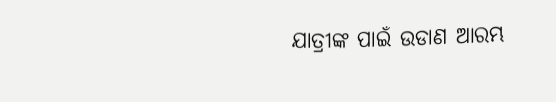ଯାତ୍ରୀଙ୍କ ପାଇଁ ଉଡାଣ ଆରମ୍ଭ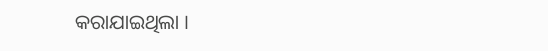କରାଯାଇଥିଲା ।